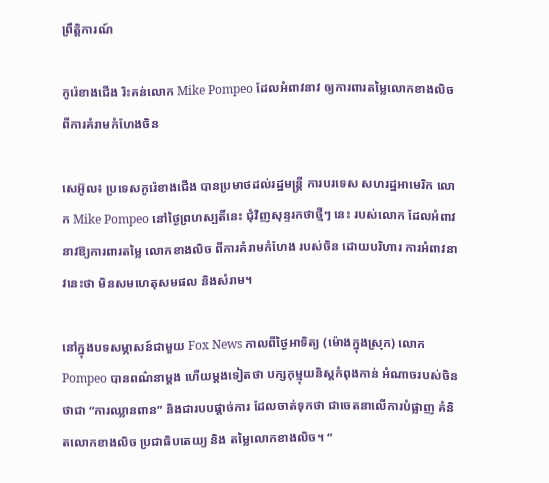ព្រឹត្តិការណ៍

កូរ៉េខាងជើង រិះគន់លោក Mike Pompeo ដែលអំពាវនាវ ឲ្យការពារតម្លៃលោកខាងលិច ពីការគំរាមកំហែងចិន

សេអ៊ូល៖ ប្រទេសកូរ៉េខាងជើង បានប្រមាថដល់រដ្ឋមន្រ្តី ការបរទេស សហរដ្ឋអាមេរិក លោក Mike Pompeo នៅថ្ងៃព្រហស្បតិ៍នេះ ជុំវិញសុន្ទរកថាថ្មីៗ នេះ របស់លោក ដែលអំពាវនាវឱ្យការពារតម្លៃ លោកខាងលិច ពីការគំរាមកំហែង របស់ចិន ដោយបរិហារ ការអំពាវនាវនេះថា មិនសមហេតុសមផល និងសំរាម។

នៅក្នុងបទសម្ភាសន៍ជាមួយ Fox News កាលពីថ្ងៃអាទិត្យ (ម៉ោងក្នុងស្រុក) លោក Pompeo បានពណ៌នាម្តង ហើយម្តងទៀតថា បក្សកុម្មុយនិស្តកំពុងកាន់ អំណាចរបស់ចិនថាជា “ការឈ្លានពាន” និងជារបបផ្តាច់ការ ដែលចាត់ទុកថា ជាចេតនាលើការបំផ្លាញ គំនិតលោកខាងលិច ប្រជាធិបតេយ្យ និង តម្លៃលោកខាងលិច។ “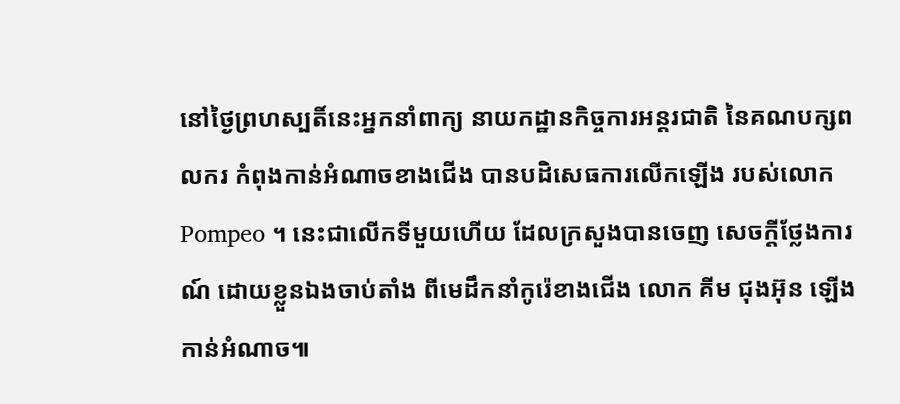នៅថ្ងៃព្រហស្បតិ៍នេះអ្នកនាំពាក្យ នាយកដ្ឋានកិច្ចការអន្តរជាតិ នៃគណបក្សពលករ កំពុងកាន់អំណាចខាងជើង បានបដិសេធការលើកឡើង របស់លោក Pompeo ។ នេះជាលើកទីមួយហើយ ដែលក្រសួងបានចេញ សេចក្តីថ្លែងការណ៍ ដោយខ្លួនឯងចាប់តាំង ពីមេដឹកនាំកូរ៉េខាងជើង លោក គីម ជុងអ៊ុន ឡើងកាន់អំណាច៕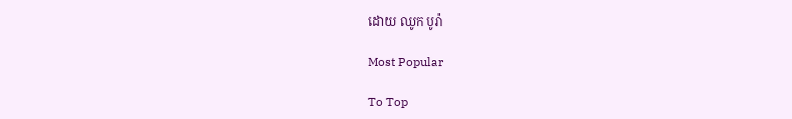ដោយ ឈូក បូរ៉ា

Most Popular

To Top